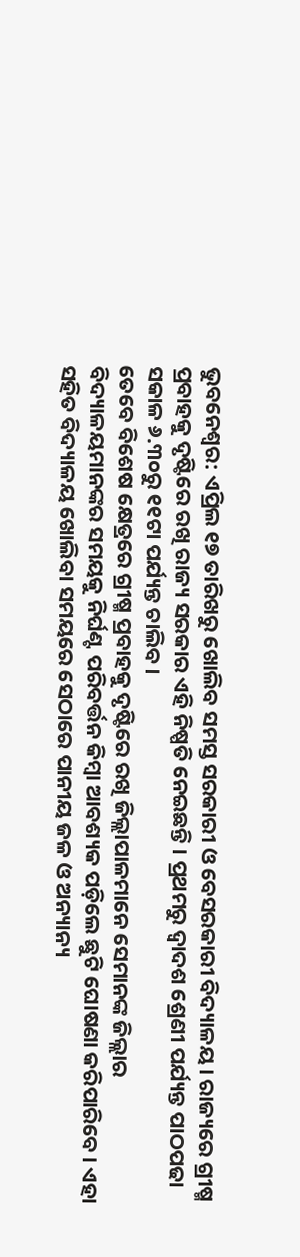ଭୁବନେଶ୍ୱର: ଏପ୍ରିଲ ୧୭ ତାରିଖରୁ ଖୋଲିବ ସମସ୍ତ ସରକାରୀ ଓ ବେସରକାରୀ ବିଦ୍ୟାଳୟ। ରାଜ୍ୟରେ ଗ୍ରୀଷ୍ମ ପ୍ରବାହକୁ ଦୃଷ୍ଟିରେ ରଖି ରାଜ୍ୟ ସରକାର ଏହି ନିଷ୍ପତି ନେଇଛନ୍ତି । ପ୍ରଥମରୁ ଦ୍ୱାଦଶ ଶ୍ରେଣୀ ପର୍ଯ୍ୟନ୍ତ ପାଠପଢା ସକାଳ ୬.୩୦ରୁ ୧୧ଟା ପର୍ଯ୍ୟନ୍ତ ଚାଲିବ।
ତେବେ ବିଶେଷ କ୍ଷେତ୍ରରେ ଗ୍ରୀଷ୍ମ ପ୍ରବାହକୁ ଦୃଷ୍ଟିରେ ରଖି ଜିଲ୍ଲାପାଳମାନେ ସେମାନଙ୍କ ଜିଲ୍ଲାର ବିଦ୍ୟାଳୟମାନଙ୍କର ସମୟକୁ ନିର୍ଘଣ୍ଟ ପରିବର୍ତ୍ତନ କିମ୍ବା ଆବଶ୍ୟକ ପଡ଼ିଲେ ଛୁଟି ଘୋଷଣା କରିପାରିବେ। ଏହା ସହିତ ବିଦ୍ୟାଳୟ ଖୋଲିବା ସମୟରେ ସେଠାରେ ପାନୀୟ ଜଳ ଓ ଅନ୍ୟାନ୍ୟ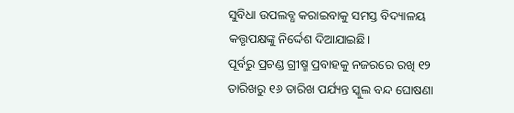ସୁବିଧା ଉପଲବ୍ଧ କରାଇବାକୁ ସମସ୍ତ ବିଦ୍ୟାଳୟ କତ୍ତୃପକ୍ଷଙ୍କୁ ନିର୍ଦ୍ଦେଶ ଦିଆଯାଇଛି।
ପୂର୍ବରୁ ପ୍ରଚଣ୍ଡ ଗ୍ରୀଷ୍ମ ପ୍ରବାହକୁ ନଜରରେ ରଖି ୧୨ ତାରିଖରୁ ୧୬ ତାରିଖ ପର୍ଯ୍ୟନ୍ତ ସ୍କୁଲ ବନ୍ଦ ଘୋଷଣା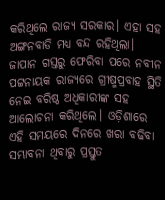କରିଥିଲେ ରାଜ୍ୟ ସରକାର। ଏହା ସହ ଅଙ୍ଗନବାଡି ମଧ୍ୟ ବନ୍ଦ ରହିଥିଲା। ଜାପାନ ଗସ୍ତରୁ ଫେରିବା ପରେ ନବୀନ ପଟ୍ଟନାୟକ ରାଜ୍ୟରେ ଗ୍ରୀଷ୍ମପ୍ରବାହ ସ୍ଥିତି ନେଇ ବରିଷ୍ଠ ଅଧିକାରୀଙ୍କ ସହ ଆଲୋଚନା କରିଥିଲେ। ଓଡ଼ିଶାରେ ଏହି ସମୟରେ ଦିନରେ ଖରା ବଢିବା ସମ୍ଭାବନା ଥିବାରୁ ପ୍ରସ୍ତୁତ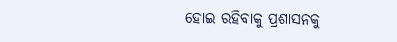ହୋଇ ରହିବାକୁ ପ୍ରଶାସନକୁ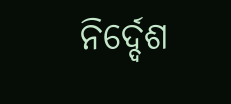ନିର୍ଦ୍ଦେଶ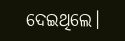ଦେଇଥିଲେ।